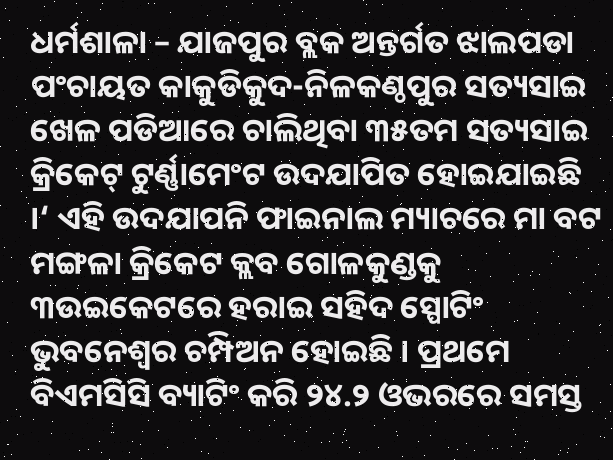ଧର୍ମଶାଳା – ଯାଜପୁର ବ୍ଲକ ଅନ୍ତର୍ଗତ ଝାଲପଡା ପଂଚାୟତ କାକୁଡିକୁଦ-ନିଳକଣ୍ଠପୁର ସତ୍ୟସାଇ ଖେଳ ପଡିଆରେ ଚାଲିଥିବା ୩୫ତମ ସତ୍ୟସାଇ କ୍ରିକେଟ୍ ଟୁର୍ଣ୍ଣାମେଂଟ ଉଦଯାପିତ ହୋଇଯାଇଛି ।‘ ଏହି ଉଦଯାପନି ଫାଇନାଲ ମ୍ୟାଚରେ ମା ବଟ ମଙ୍ଗଳା କ୍ରିକେଟ କ୍ଲବ ଗୋଳକୁଣ୍ଡକୁ ୩ଉଇକେଟରେ ହରାଇ ସହିଦ ସ୍ପୋଟିଂ ଭୁବନେଶ୍ୱର ଚମ୍ପିଅନ ହୋଇଛି । ପ୍ରଥମେ ବିଏମସିସି ବ୍ୟାଟିଂ କରି ୨୪.୨ ଓଭରରେ ସମସ୍ତ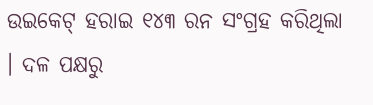ଉଇକେଟ୍ ହରାଇ ୧୪୩ ରନ ସଂଗ୍ରହ କରିଥିଲା । ଦଳ ପକ୍ଷରୁ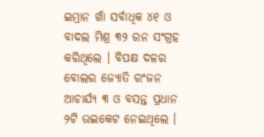ଇମ୍ରାନ ଖାଁ ସର୍ବାଧିକ ୪୧ ଓ ବାଦଲ ମିଶ୍ର ୩୨ ରନ ସଂଗ୍ରହ କରିଥିଲେ । ବିପକ୍ଷ ଦଳର ବୋଲର ଜ୍ୟୋତି ରଂଜନ ଆଚାର୍ଯ୍ୟ ୩ ଓ ବସନ୍ତ ପ୍ରଧାନ ୨ଟି ଉଇକେଟ ନେଇଥିଲେ ।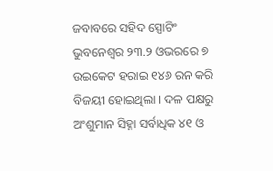ଜବାବରେ ସହିଦ ସ୍ପୋଟିଂ ଭୁବନେଶ୍ୱର ୨୩.୨ ଓଭରରେ ୭ ଉଇକେଟ ହରାଇ ୧୪୬ ରନ କରି ବିଜୟୀ ହୋଇଥିଲା । ଦଳ ପକ୍ଷରୁ ଅଂଶୁମାନ ସିହ୍ନା ସର୍ବାଧିକ ୪୧ ଓ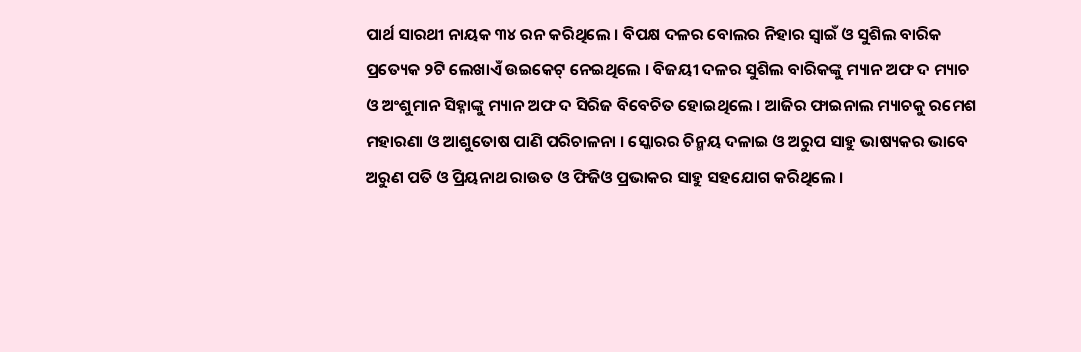ପାର୍ଥ ସାରଥୀ ନାୟକ ୩୪ ରନ କରିଥିଲେ । ବିପକ୍ଷ ଦଳର ବୋଲର ନିହାର ସ୍ୱାଇଁ ଓ ସୁଶିଲ ବାରିକ ପ୍ରତ୍ୟେକ ୨ଟି ଲେଖାଏଁ ଉଇକେଟ୍ ନେଇଥିଲେ । ବିଜୟୀ ଦଳର ସୁଶିଲ ବାରିକଙ୍କୁ ମ୍ୟାନ ଅଫ ଦ ମ୍ୟାଚ ଓ ଅଂଶୁମାନ ସିହ୍ନାଙ୍କୁ ମ୍ୟାନ ଅଫ ଦ ସିରିଜ ବିବେଚିତ ହୋଇଥିଲେ । ଆଜିର ଫାଇନାଲ ମ୍ୟାଚକୁ ରମେଶ ମହାରଣା ଓ ଆଶୁତୋଷ ପାଣି ପରିଚାଳନା । ସ୍କୋରର ଚିନ୍ମୟ ଦଳାଇ ଓ ଅରୁପ ସାହୁ ଭାଷ୍ୟକର ଭାବେ ଅରୁଣ ପତି ଓ ପ୍ରିୟନାଥ ରାଉତ ଓ ଫିଜିଓ ପ୍ରଭାକର ସାହୁ ସହଯୋଗ କରିଥିଲେ ।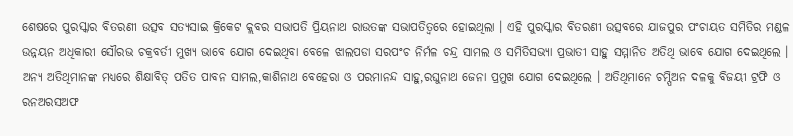ଶେଷରେ ପୁରସ୍କାର ବିତରଣୀ ଉତ୍ସବ ସତ୍ୟସାଇ କ୍ରିକେଟ କ୍ଲବର ସଭାପତି ପ୍ରିୟନାଥ ରାଉତଙ୍କ ସଭାପତିତ୍ୱରେ ହୋଇଥିଲା । ଏହି ପୁରସ୍କାର ବିତରଣୀ ଉତ୍ସବରେ ଯାଜପୁର ପଂଚାୟତ ସମିତିର ମଣ୍ଡଳ ଉନ୍ନୟନ ଅଧିକାରୀ ସୌରଭ ଚକ୍ରବର୍ତୀ ମୁଖ୍ୟ ଭାବେ ଯୋଗ ଦେଇଥିବା ବେଳେ ଝାଲପଡା ସରପଂଚ ନିର୍ମଳ ଚନ୍ଦ୍ର ସାମଲ ଓ ସମିତିସଭ୍ୟା ପ୍ରଭାତୀ ସାହୁ ସମ୍ମାନିତ ଅତିଥି ଭାବେ ଯୋଗ ଦେଇଥିଲେ । ଅନ୍ୟ ଅତିଥିମାନଙ୍କ ମଧ୍ୟରେ ଶିକ୍ଷାବିତ୍ ପତିତ ପାବନ ସାମଲ,କାଶିନାଥ ବେହେରା ଓ ପରମାନନ୍ଦ ସାହୁ,ରଘୁନାଥ ଜେନା ପ୍ରମୁଖ ଯୋଗ ଦେଇଥିଲେ । ଅତିଥିମାନେ ଚମ୍ପିଅନ ଦଳକୁ ବିଜୟୀ ଟ୍ରଫି ଓ ରନଅରସଅଫ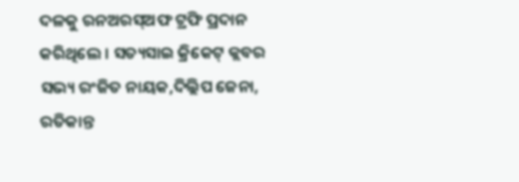ଦଳକୁ ରନଅରସ୍ଅଫ ଟ୍ରଫି ପ୍ରଦାନ କରିଥିଲେ । ସତ୍ୟସାଇ କ୍ରିକେଟ୍ କ୍ଲବର ସଭ୍ୟ ରଂଜିତ ନାୟକ,ଦିଲ୍ଲିପ ଜେନା, ରତିକାନ୍ତ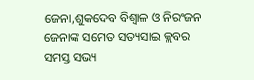ଜେନା,ଶୁକଦେବ ବିଶ୍ୱାଳ ଓ ନିରଂଜନ ଜେନାଙ୍କ ସମେତ ସତ୍ୟସାଇ କ୍ଲବର ସମସ୍ତ ସଭ୍ୟ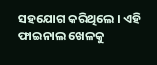ସହଯୋଗ କରିଥିଲେ । ଏହି ଫାଇନାଲ ଖେଳକୁ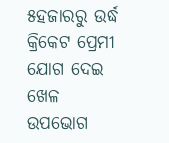୫ହଜାରରୁ ଉର୍ଦ୍ଧ କ୍ରିକେଟ ପ୍ରେମୀ ଯୋଗ ଦେଇ ଖେଳ ଉପଭୋଗ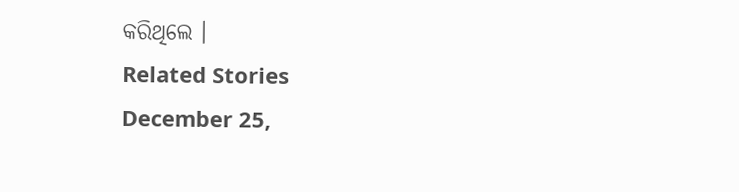କରିଥିଲେ ।
Related Stories
December 25,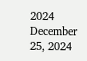2024
December 25, 2024